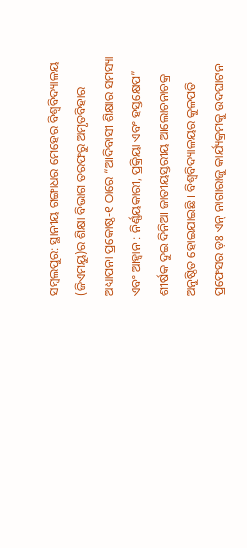ସମ୍ବଲପୁର: ସ୍ଥାନୀୟ ଗଙ୍ଗାଧର ମେହେର ବିଶ୍ୱବିଦ୍ୟାଳୟ (ଜିଏମୟୁ)ର ଶିକ୍ଷା ବିଭାଗ ତରଫରୁ ଅମୃତବିହାର ଅଧ୍ୟାପନା ପ୍ରକୋଷ୍ଠ-୧ ଠାରେ “ଆଦିବାସୀ ଶିକ୍ଷାର ସମସ୍ୟା ଏବଂ ଆହ୍ୱାନ : ନିର୍ଣ୍ଣୟକାରୀ, ପ୍ରକ୍ରିୟା ଏବଂ ହସ୍ତକ୍ଷେପ” ଶୀର୍ଷକ ଦୁଇ ଦିନିଆ ଜାତୀୟସ୍ତରୀୟ ଆଲୋଚନାଚକ୍ର ଅନୁଷ୍ଠିତ ହୋଇଯାଇଛି । ବିଶ୍ୱବିଦ୍ୟାଳୟର କୁଳପତି ପ୍ରଫେସର ଡ଼ଃ ଏନ୍ ନାଗାରାଜୁ କାର୍ଯ୍ୟକ୍ରମକୁ ଉଦଘାଟନ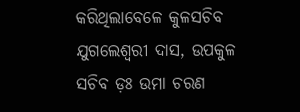କରିଥିଲାବେଳେ କୁଳସଚିବ ଯୁଗଲେଶ୍ୱରୀ ଦାସ, ଉପକୁଳ ସଚିବ ଡ଼ଃ ଉମା ଚରଣ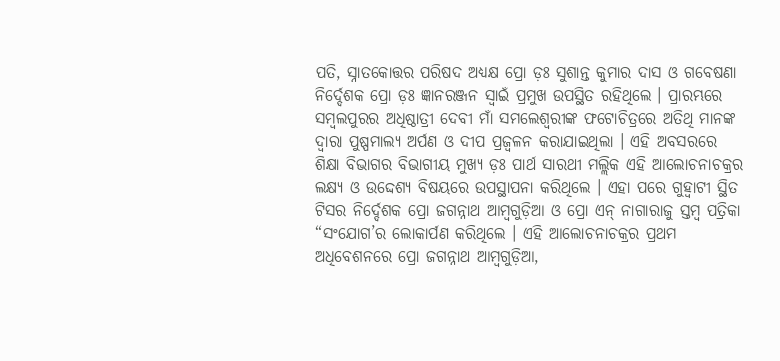ପତି, ସ୍ନାତକୋତ୍ତର ପରିଷଦ ଅଧ୍ୟକ୍ଷ ପ୍ରୋ ଡ଼ଃ ସୁଶାନ୍ତ କୁମାର ଦାସ ଓ ଗବେଷଣା ନିର୍ଦ୍ଦେଶକ ପ୍ରୋ ଡ଼ଃ ଜ୍ଞାନରଞ୍ଜନ ସ୍ୱାଇଁ ପ୍ରମୁଖ ଉପସ୍ଥିତ ରହିଥିଲେ । ପ୍ରାରମ୍ଭରେ ସମ୍ବଲପୁରର ଅଧିଷ୍ଠାତ୍ରୀ ଦେବୀ ମାଁ ସମଲେଶ୍ୱରୀଙ୍କ ଫଟୋଚିତ୍ରରେ ଅତିଥି ମାନଙ୍କ ଦ୍ୱାରା ପୁଷ୍ପମାଲ୍ୟ ଅର୍ପଣ ଓ ଦୀପ ପ୍ରଜ୍ୱଳନ କରାଯାଇଥିଲା । ଏହି ଅବସରରେ ଶିକ୍ଷା ବିଭାଗର ବିଭାଗୀୟ ମୁଖ୍ୟ ଡ଼ଃ ପାର୍ଥ ସାରଥୀ ମଲ୍ଲିକ ଏହି ଆଲୋଚନାଚକ୍ରର ଲକ୍ଷ୍ୟ ଓ ଉଦ୍ଦେଶ୍ୟ ବିଷୟରେ ଉପସ୍ଥାପନା କରିଥିଲେ । ଏହା ପରେ ଗୁହ୍ୱାଟୀ ସ୍ଥିତ ଟିସର ନିର୍ଦ୍ଦେଶକ ପ୍ରୋ ଜଗନ୍ନାଥ ଆମ୍ବଗୁଡ଼ିଆ ଓ ପ୍ରୋ ଏନ୍ ନାଗାରାଜୁ ସ୍ତମ୍ବ ପତ୍ରିକା “ସଂଯୋଗ’ର ଲୋକାର୍ପଣ କରିଥିଲେ । ଏହି ଆଲୋଚନାଚକ୍ରର ପ୍ରଥମ ଅଧିବେଶନରେ ପ୍ରୋ ଜଗନ୍ନାଥ ଆମ୍ବଗୁଡ଼ିଆ,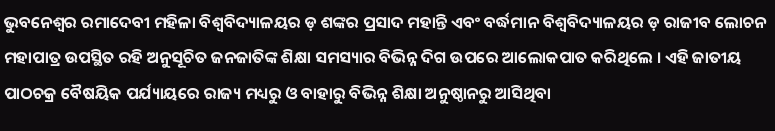ଭୁବନେଶ୍ୱର ରମାଦେବୀ ମହିଳା ବିଶ୍ୱବିଦ୍ୟାଳୟର ଡ଼ ଶଙ୍କର ପ୍ରସାଦ ମହାନ୍ତି ଏବଂ ବର୍ଦ୍ଧମାନ ବିଶ୍ୱବିଦ୍ୟାଳୟର ଡ଼ ରାଜୀବ ଲୋଚନ ମହାପାତ୍ର ଉପସ୍ଥିତ ରହି ଅନୁସୂଚିତ ଜନଜାତିଙ୍କ ଶିକ୍ଷା ସମସ୍ୟାର ବିଭିନ୍ନ ଦିଗ ଉପରେ ଆଲୋକପାତ କରିଥିଲେ । ଏହି ଜାତୀୟ ପାଠଚକ୍ର ବୈଷୟିକ ପର୍ଯ୍ୟାୟରେ ରାଜ୍ୟ ମଧ୍ୟରୁ ଓ ବାହାରୁ ବିଭିନ୍ନ ଶିକ୍ଷା ଅନୁଷ୍ଠାନରୁ ଆସିଥିବା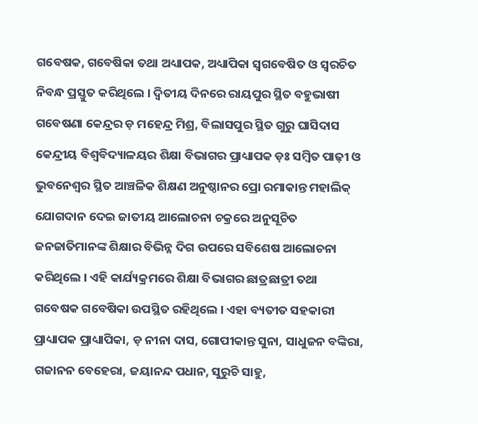ଗବେଷକ, ଗବେଷିକା ତଥା ଅଧ୍ୟାପକ, ଅଧ୍ୟାପିକା ସ୍ୱଗବେଷିତ ଓ ସ୍ୱରଚିତ ନିବନ୍ଧ ପ୍ରସ୍ତୁତ କରିଥିଲେ । ଦ୍ୱିତୀୟ ଦିନରେ ରାୟପୁର ସ୍ଥିତ ବହୁଭାଷୀ ଗବେଷଣା କେନ୍ଦ୍ରର ଡ଼ ମହେନ୍ଦ୍ର ମିଶ୍ର, ବିଲାସପୁର ସ୍ଥିତ ଗୁରୁ ଘାସିଦାସ କେନ୍ଦ୍ରୀୟ ବିଶ୍ୱବିଦ୍ୟାଳୟର ଶିକ୍ଷା ବିଭାଗର ପ୍ରାଧ୍ୟାପକ ଡ଼ଃ ସମ୍ବିତ ପାଢ଼ୀ ଓ ଭୁବନେଶ୍ୱର ସ୍ଥିତ ଆଞ୍ଚଳିକ ଶିକ୍ଷଣ ଅନୁଷ୍ଠାନର ପ୍ରୋ ରମାକାନ୍ତ ମହାଲିକ୍ ଯୋଗଦାନ ଦେଇ ଜାତୀୟ ଆଲୋଚନା ଚକ୍ରରେ ଅନୁସୂଚିତ ଜନଜାତିମାନଙ୍କ ଶିକ୍ଷାର ବିଭିନ୍ନ ଦିଗ ଉପରେ ସବିଶେଷ ଆଲୋଚନା କରିଥିଲେ । ଏହି କାର୍ଯ୍ୟକ୍ରମରେ ଶିକ୍ଷା ବିଭାଗର ଛାତ୍ରଛାତ୍ରୀ ତଥା ଗବେଷକ ଗବେଷିକା ଉପସ୍ଥିତ ରହିଥିଲେ । ଏହା ବ୍ୟତୀତ ସହକାରୀ ପ୍ରାଧ୍ୟାପକ ପ୍ରାଧ୍ୟାପିକା, ଡ଼ ନୀନା ଦାସ, ଗୋପୀକାନ୍ତ ସୁନା, ସାଧୁଜନ ବଙ୍କିରା, ଗଜାନନ ବେହେରା, ଜୟାନନ୍ଦ ପଧାନ, ସୁରୁଚି ସାହୁ,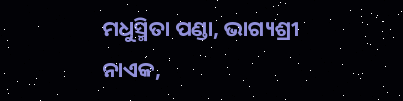ମଧୁସ୍ମିତା ପଣ୍ଡା, ଭାଗ୍ୟଶ୍ରୀ ନାଏକ,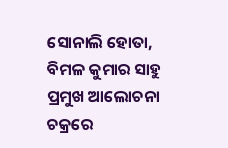ସୋନାଲି ହୋତା, ବିମଳ କୁମାର ସାହୁ ପ୍ରମୁଖ ଆଲୋଚନା ଚକ୍ରରେ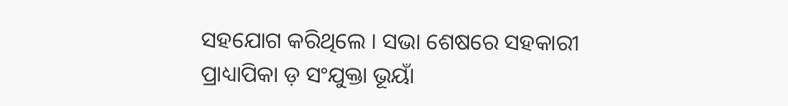ସହଯୋଗ କରିଥିଲେ । ସଭା ଶେଷରେ ସହକାରୀ ପ୍ରାଧ୍ୟାପିକା ଡ଼ ସଂଯୁକ୍ତା ଭୂୟାଁ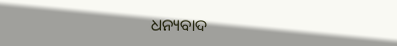ଧନ୍ୟବାଦ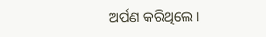ଅର୍ପଣ କରିଥିଲେ ।